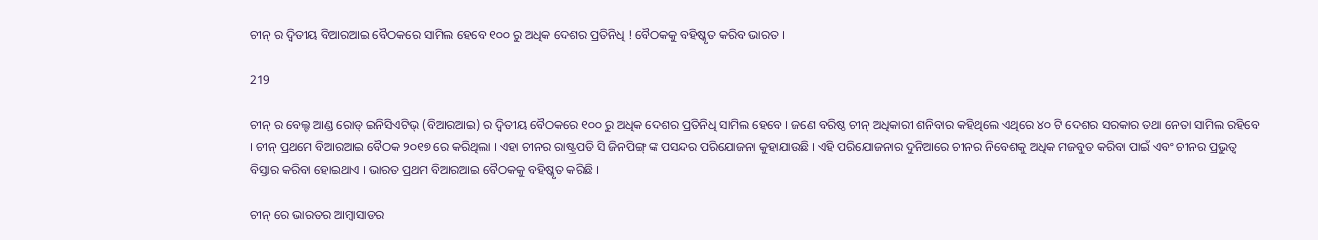ଚୀନ୍ ର ଦ୍ୱିତୀୟ ବିଆରଆଇ ବୈଠକରେ ସାମିଲ ହେବେ ୧୦୦ ରୁ ଅଧିକ ଦେଶର ପ୍ରତିନିଧି ! ବୈଠକକୁ ବହିଷ୍କୃତ କରିବ ଭାରତ ।

219

ଚୀନ୍ ର ବେଲ୍ଟ ଆଣ୍ଡ ରୋଡ୍ ଇନିସିଏଟିଭ୍ (ବିଆରଆଇ) ର ଦ୍ୱିତୀୟ ବୈଠକରେ ୧୦୦ ରୁ ଅଧିକ ଦେଶର ପ୍ରତିନିଧି ସାମିଲ ହେବେ । ଜଣେ ବରିଷ୍ଠ ଚୀନ୍ ଅଧିକାରୀ ଶନିବାର କହିଥିଲେ ଏଥିରେ ୪୦ ଟି ଦେଶର ସରକାର ତଥା ନେତା ସାମିଲ ରହିବେ । ଚୀନ୍ ପ୍ରଥମେ ବିଆରଆଇ ବୈଠକ ୨୦୧୭ ରେ କରିଥିଲା । ଏହା ଚୀନର ରାଷ୍ଟ୍ରପତି ସି ଜିନପିଙ୍ଗ୍ ଙ୍କ ପସନ୍ଦର ପରିଯୋଜନା କୁହାଯାଉଛି । ଏହି ପରିଯୋଜନାର ଦୁନିଆରେ ଚୀନର ନିବେଶକୁ ଅଧିକ ମଜବୁତ କରିବା ପାଇଁ ଏବଂ ଚୀନର ପ୍ରଭୁତ୍ୱ ବିସ୍ତାର କରିବା ହୋଇଥାଏ । ଭାରତ ପ୍ରଥମ ବିଆରଆଇ ବୈଠକକୁ ବହିଷ୍କୃତ କରିଛି ।

ଚୀନ୍ ରେ ଭାରତର ଆମ୍ବାସାଡର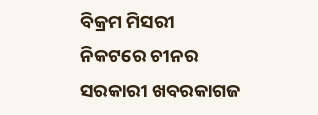ବିକ୍ରମ ମିସରୀ ନିକଟରେ ଚୀନର ସରକାରୀ ଖବରକାଗଜ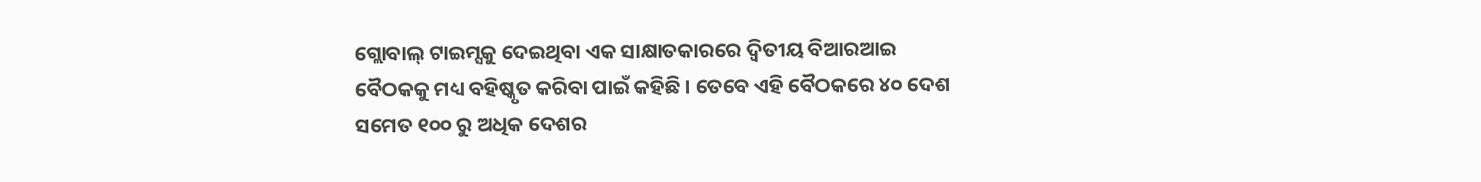ଗ୍ଲୋବାଲ୍ ଟାଇମ୍ସକୁ ଦେଇଥିବା ଏକ ସାକ୍ଷାତକାରରେ ଦ୍ୱିତୀୟ ବିଆରଆଇ ବୈଠକକୁ ମଧ୍ୟ ବହିଷ୍କୃତ କରିବା ପାଇଁ କହିଛି । ତେବେ ଏହି ବୈଠକରେ ୪୦ ଦେଶ ସମେତ ୧୦୦ ରୁ ଅଧିକ ଦେଶର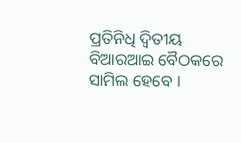ପ୍ରତିନିଧି ଦ୍ୱିତୀୟ ବିଆରଆଇ ବୈଠକରେ ସାମିଲ ହେବେ ।